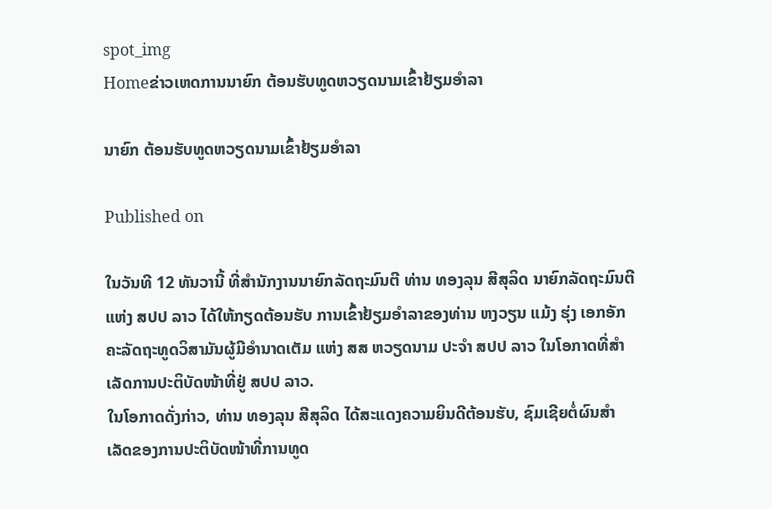spot_img
Homeຂ່າວເຫດການນາຍົກ ຕ້ອນຮັບທູດຫວຽດນາມເຂົ້າຢ້ຽມອຳລາ

ນາຍົກ ຕ້ອນຮັບທູດຫວຽດນາມເຂົ້າຢ້ຽມອຳລາ

Published on

ໃນວັນທີ 12 ທັນວານີ້ ທີ່ສຳນັກງານນາຍົກລັດຖະມົນຕີ ທ່ານ ທອງລຸນ ສີສຸລິດ ນາຍົກລັດຖະມົນຕີ ແຫ່ງ ສປປ ລາວ ໄດ້ໃຫ້ກຽດຕ້ອນຮັບ ການເຂົ້າຢ້ຽມອຳລາຂອງທ່ານ ຫງວຽນ ແມ້ງ ຮຸ່ງ ເອກອັກຄະລັດຖະທູດວິສາມັນຜູ້ມີອຳນາດເຕັມ ແຫ່ງ ສສ ຫວຽດນາມ ປະຈຳ ສປປ ລາວ ໃນໂອກາດທີ່ສຳເລັດການປະຕິບັດໜ້າທີ່ຢູ່ ສປປ ລາວ.
ໃນໂອກາດດັ່ງກ່າວ, ທ່ານ ທອງລຸນ ສີສຸລິດ ໄດ້ສະແດງຄວາມຍິນດີຕ້ອນຮັບ, ຊົມເຊີຍຕໍ່ຜົນສຳເລັດຂອງການປະຕິບັດໜ້າທີ່ການທູດ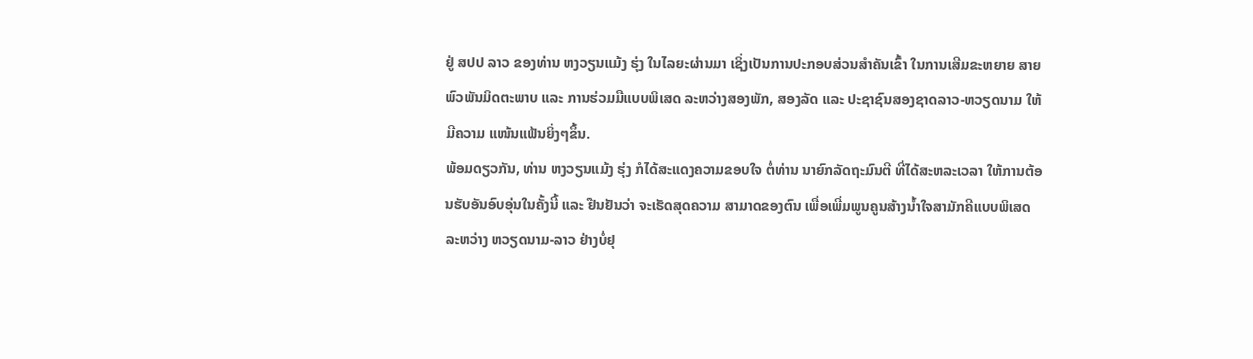ຢູ່ ສປປ ລາວ ຂອງທ່ານ ຫງວຽນແມ້ງ ຮຸ່ງ ໃນໄລຍະຜ່ານມາ ເຊິ່ງເປັນການປະກອບສ່ວນສຳຄັນເຂົ້າ ໃນການເສີມຂະຫຍາຍ ສາຍພົວພັນມິດຕະພາບ ແລະ ການຮ່ວມມືແບບພິເສດ ລະຫວ່າງສອງພັກ, ສອງລັດ ແລະ ປະຊາຊົນສອງຊາດລາວ-ຫວຽດນາມ ໃຫ້ມີຄວາມ ແໜ້ນແຟ້ນຍິ່ງໆຂຶ້ນ.
ພ້ອມດຽວກັນ, ທ່ານ ຫງວຽນແມ້ງ ຮຸ່ງ ກໍໄດ້ສະແດງຄວາມຂອບໃຈ ຕໍ່ທ່ານ ນາຍົກລັດຖະມົນຕີ ທີ່ໄດ້ສະຫລະເວລາ ໃຫ້ການຕ້ອນຮັບອັນອົບອຸ່ນໃນຄັ້ງນີ້ ແລະ ຢືນຢັນວ່າ ຈະເຮັດສຸດຄວາມ ສາມາດຂອງຕົນ ເພື່ອເພີ່ມພູນຄູນສ້າງນໍ້າໃຈສາມັກຄີແບບພິເສດ ລະຫວ່າງ ຫວຽດນາມ-ລາວ ຢ່າງບໍ່ຢຸ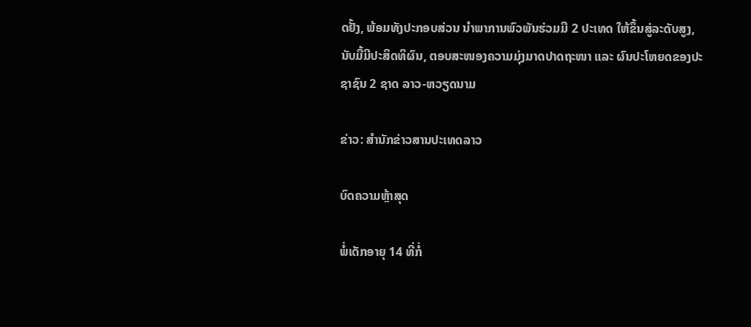ດຢັ້ງ, ພ້ອມທັງປະກອບສ່ວນ ນໍາພາການພົວພັນຮ່ວມມື 2 ປະເທດ ໃຫ້ຂຶ້ນສູ່ລະດັບສູງ, ນັບມື້ມີປະສິດທິຜົນ, ຕອບສະໜອງຄວາມມຸ່ງມາດປາດຖະໜາ ແລະ ຜົນປະໂຫຍດຂອງປະຊາຊົນ 2 ຊາດ ລາວ-ຫວຽດນາມ

ຂ່າວ: ສຳນັກຂ່າວສານປະເທດລາວ

ບົດຄວາມຫຼ້າສຸດ

ພໍ່ເດັກອາຍຸ 14 ທີ່ກໍ່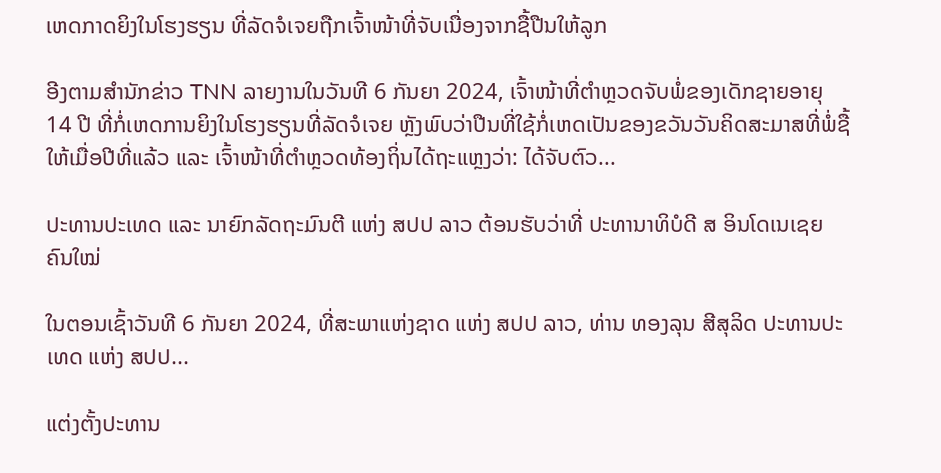ເຫດກາດຍິງໃນໂຮງຮຽນ ທີ່ລັດຈໍເຈຍຖືກເຈົ້າໜ້າທີ່ຈັບເນື່ອງຈາກຊື້ປືນໃຫ້ລູກ

ອີງຕາມສຳນັກຂ່າວ TNN ລາຍງານໃນວັນທີ 6 ກັນຍາ 2024, ເຈົ້າໜ້າທີ່ຕຳຫຼວດຈັບພໍ່ຂອງເດັກຊາຍອາຍຸ 14 ປີ ທີ່ກໍ່ເຫດການຍິງໃນໂຮງຮຽນທີ່ລັດຈໍເຈຍ ຫຼັງພົບວ່າປືນທີ່ໃຊ້ກໍ່ເຫດເປັນຂອງຂວັນວັນຄິດສະມາສທີ່ພໍ່ຊື້ໃຫ້ເມື່ອປີທີ່ແລ້ວ ແລະ ເຈົ້າໜ້າທີ່ຕຳຫຼວດທ້ອງຖິ່ນໄດ້ຖະແຫຼງວ່າ: ໄດ້ຈັບຕົວ...

ປະທານປະເທດ ແລະ ນາຍົກລັດຖະມົນຕີ ແຫ່ງ ສປປ ລາວ ຕ້ອນຮັບວ່າທີ່ ປະທານາທິບໍດີ ສ ອິນໂດເນເຊຍ ຄົນໃໝ່

ໃນຕອນເຊົ້າວັນທີ 6 ກັນຍາ 2024, ທີ່ສະພາແຫ່ງຊາດ ແຫ່ງ ສປປ ລາວ, ທ່ານ ທອງລຸນ ສີສຸລິດ ປະທານປະເທດ ແຫ່ງ ສປປ...

ແຕ່ງຕັ້ງປະທານ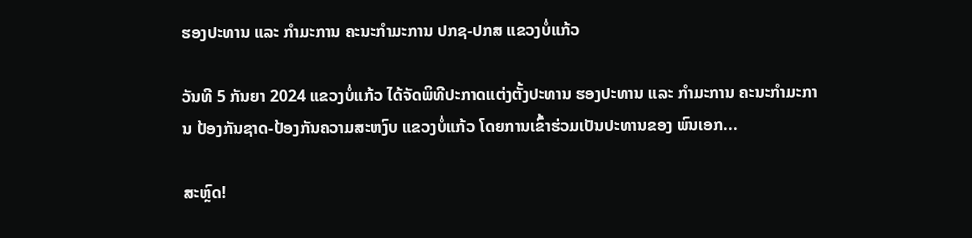ຮອງປະທານ ແລະ ກຳມະການ ຄະນະກຳມະການ ປກຊ-ປກສ ແຂວງບໍ່ແກ້ວ

ວັນທີ 5 ກັນຍາ 2024 ແຂວງບໍ່ແກ້ວ ໄດ້ຈັດພິທີປະກາດແຕ່ງຕັ້ງປະທານ ຮອງປະທານ ແລະ ກຳມະການ ຄະນະກຳມະການ ປ້ອງກັນຊາດ-ປ້ອງກັນຄວາມສະຫງົບ ແຂວງບໍ່ແກ້ວ ໂດຍການເຂົ້າຮ່ວມເປັນປະທານຂອງ ພົນເອກ...

ສະຫຼົດ!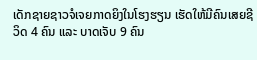ເດັກຊາຍຊາວຈໍເຈຍກາດຍິງໃນໂຮງຮຽນ ເຮັດໃຫ້ມີຄົນເສຍຊີວິດ 4 ຄົນ ແລະ ບາດເຈັບ 9 ຄົນ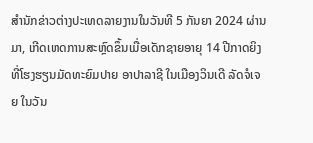ສຳນັກຂ່າວຕ່າງປະເທດລາຍງານໃນວັນທີ 5 ກັນຍາ 2024 ຜ່ານມາ, ເກີດເຫດການສະຫຼົດຂຶ້ນເມື່ອເດັກຊາຍອາຍຸ 14 ປີກາດຍິງທີ່ໂຮງຮຽນມັດທະຍົມປາຍ ອາປາລາຊີ ໃນເມືອງວິນເດີ ລັດຈໍເຈຍ ໃນວັນ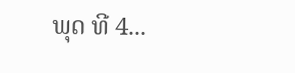ພຸດ ທີ 4...